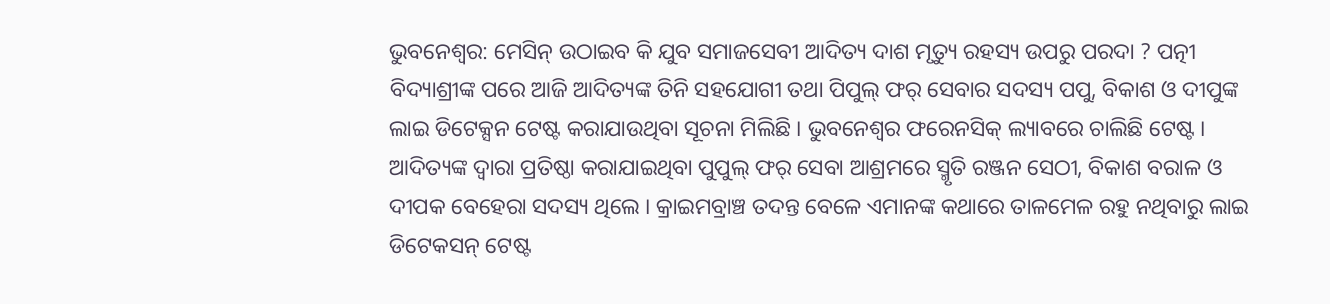ଭୁବନେଶ୍ୱର: ମେସିନ୍ ଉଠାଇବ କି ଯୁବ ସମାଜସେବୀ ଆଦିତ୍ୟ ଦାଶ ମୃତ୍ୟୁ ରହସ୍ୟ ଉପରୁ ପରଦା ? ପତ୍ନୀ ବିଦ୍ୟାଶ୍ରୀଙ୍କ ପରେ ଆଜି ଆଦିତ୍ୟଙ୍କ ତିନି ସହଯୋଗୀ ତଥା ପିପୁଲ୍ ଫର୍ ସେବାର ସଦସ୍ୟ ପପୁ, ବିକାଶ ଓ ଦୀପୁଙ୍କ ଲାଇ ଡିଟେକ୍ସନ ଟେଷ୍ଟ କରାଯାଉଥିବା ସୂଚନା ମିଲିଛି । ଭୁବନେଶ୍ୱର ଫରେନସିକ୍ ଲ୍ୟାବରେ ଚାଲିଛି ଟେଷ୍ଟ ।
ଆଦିତ୍ୟଙ୍କ ଦ୍ୱାରା ପ୍ରତିଷ୍ଠା କରାଯାଇଥିବା ପୁପୁଲ୍ ଫର୍ ସେବା ଆଶ୍ରମରେ ସ୍ମୃତି ରଞ୍ଜନ ସେଠୀ, ବିକାଶ ବରାଳ ଓ ଦୀପକ ବେହେରା ସଦସ୍ୟ ଥିଲେ । କ୍ରାଇମବ୍ରାଞ୍ଚ ତଦନ୍ତ ବେଳେ ଏମାନଙ୍କ କଥାରେ ତାଳମେଳ ରହୁ ନଥିବାରୁ ଲାଇ ଡିଟେକସନ୍ ଟେଷ୍ଟ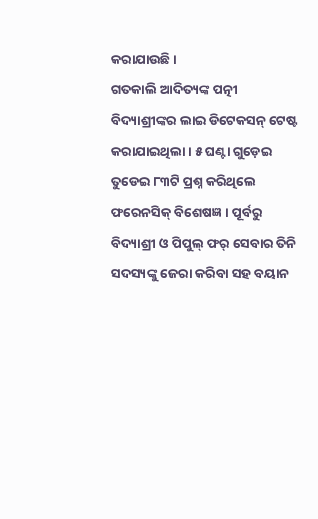କରାଯାଉଛି ।
ଗତକାଲି ଆଦିତ୍ୟଙ୍କ ପତ୍ନୀ ବିଦ୍ୟାଶ୍ରୀଙ୍କର ଲାଇ ଡିଟେକସନ୍ ଟେଷ୍ଟ କରାଯାଇଥିଲା । ୫ ଘଣ୍ଟା ଗୁଡ଼େଇ ତୁଡେଇ ୮୩ଟି ପ୍ରଶ୍ନ କରିଥିଲେ ଫରେନସିକ୍ ବିଶେଷଜ୍ଞ । ପୂର୍ବରୁ ବିଦ୍ୟାଶ୍ରୀ ଓ ପିପୁଲ୍ ଫର୍ ସେବାର ତିନି ସଦସ୍ୟଙ୍କୁ ଜେରା କରିବା ସହ ବୟାନ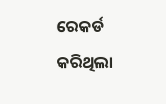ରେକର୍ଡ କରିଥିଲା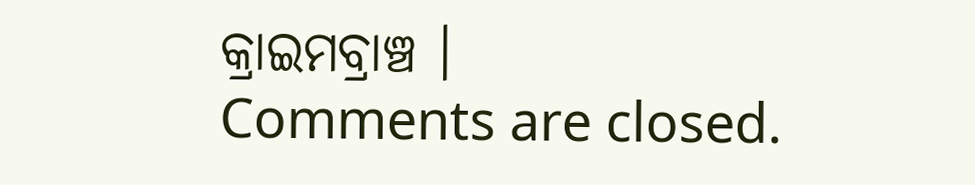କ୍ରାଇମବ୍ରାଞ୍ଚ ।
Comments are closed.